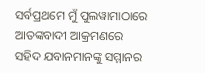ସର୍ବପ୍ରଥମେ ମୁଁ ପୁଲୱାମାଠାରେ ଆତଙ୍କବାଦୀ ଆକ୍ରମଣରେ ସହିଦ ଯବାନମାନଙ୍କୁ ସମ୍ମାନର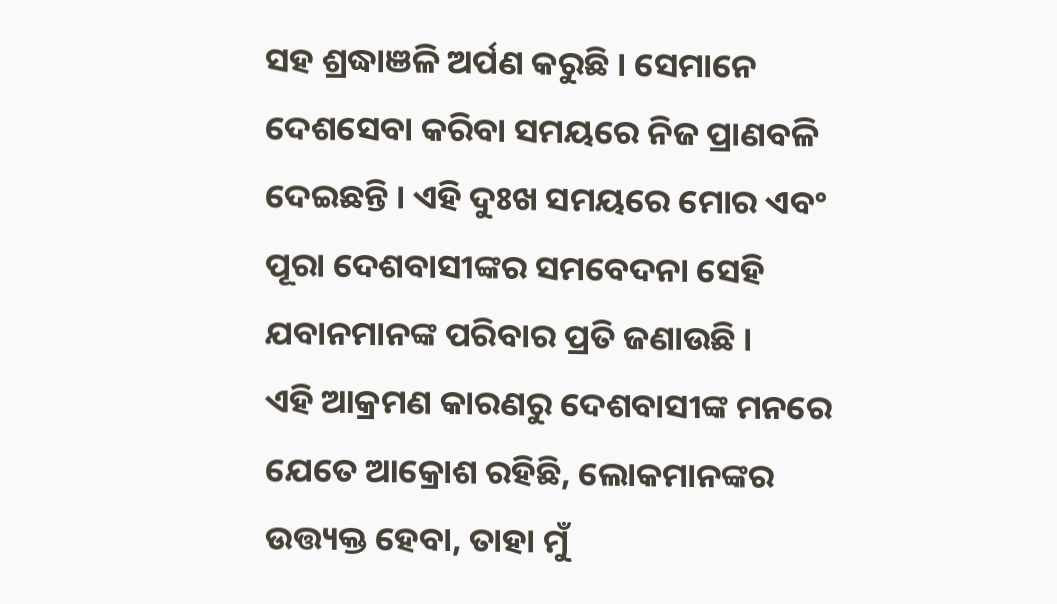ସହ ଶ୍ରଦ୍ଧାଞଳି ଅର୍ପଣ କରୁଛି । ସେମାନେ ଦେଶସେବା କରିବା ସମୟରେ ନିଜ ପ୍ରାଣବଳି ଦେଇଛନ୍ତି । ଏହି ଦୁଃଖ ସମୟରେ ମୋର ଏବଂ ପୂରା ଦେଶବାସୀଙ୍କର ସମବେଦନା ସେହି ଯବାନମାନଙ୍କ ପରିବାର ପ୍ରତି ଜଣାଉଛି ।
ଏହି ଆକ୍ରମଣ କାରଣରୁ ଦେଶବାସୀଙ୍କ ମନରେ ଯେତେ ଆକ୍ରୋଶ ରହିଛି, ଲୋକମାନଙ୍କର ଉତ୍ତ୍ୟକ୍ତ ହେବା, ତାହା ମୁଁ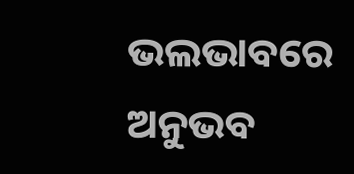ଭଲଭାବରେ ଅନୁଭବ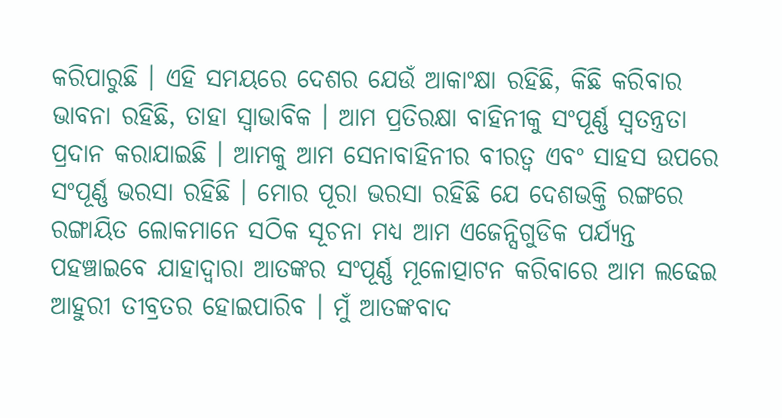କରିପାରୁଛି । ଏହି ସମୟରେ ଦେଶର ଯେଉଁ ଆକାଂକ୍ଷା ରହିଛି, କିଛି କରିବାର ଭାବନା ରହିଛି, ତାହା ସ୍ୱାଭାବିକ । ଆମ ପ୍ରତିରକ୍ଷା ବାହିନୀକୁ ସଂପୂର୍ଣ୍ଣ ସ୍ୱତନ୍ତ୍ରତା ପ୍ରଦାନ କରାଯାଇଛି । ଆମକୁ ଆମ ସେନାବାହିନୀର ବୀରତ୍ୱ ଏବଂ ସାହସ ଉପରେ ସଂପୂର୍ଣ୍ଣ ଭରସା ରହିଛି । ମୋର ପୂରା ଭରସା ରହିଛି ଯେ ଦେଶଭକ୍ତି ରଙ୍ଗରେ ରଙ୍ଗାୟିତ ଲୋକମାନେ ସଠିକ ସୂଚନା ମଧ୍ୟ ଆମ ଏଜେନ୍ସିଗୁଡିକ ପର୍ଯ୍ୟନ୍ତ ପହଞ୍ଚାଇବେ ଯାହାଦ୍ୱାରା ଆତଙ୍କର ସଂପୂର୍ଣ୍ଣ ମୂଳୋତ୍ପାଟନ କରିବାରେ ଆମ ଲଢେଇ ଆହୁରୀ ତୀବ୍ରତର ହୋଇପାରିବ । ମୁଁ ଆତଙ୍କବାଦ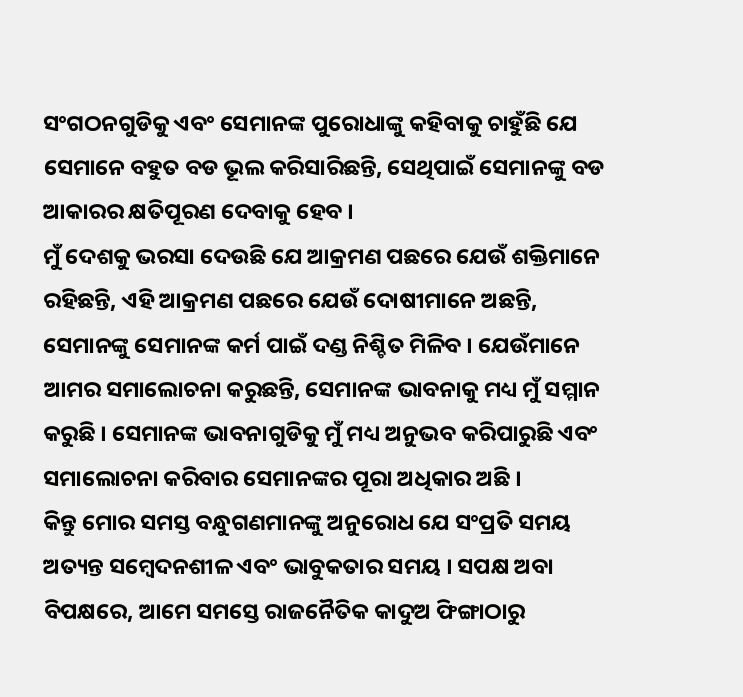ସଂଗଠନଗୁଡିକୁ ଏବଂ ସେମାନଙ୍କ ପୁରୋଧାଙ୍କୁ କହିବାକୁ ଚାହୁଁଛି ଯେ ସେମାନେ ବହୁତ ବଡ ଭୂଲ କରିସାରିଛନ୍ତି, ସେଥିପାଇଁ ସେମାନଙ୍କୁ ବଡ ଆକାରର କ୍ଷତିପୂରଣ ଦେବାକୁ ହେବ ।
ମୁଁ ଦେଶକୁ ଭରସା ଦେଉଛି ଯେ ଆକ୍ରମଣ ପଛରେ ଯେଉଁ ଶକ୍ତିମାନେ ରହିଛନ୍ତି, ଏହି ଆକ୍ରମଣ ପଛରେ ଯେଉଁ ଦୋଷୀମାନେ ଅଛନ୍ତି, ସେମାନଙ୍କୁ ସେମାନଙ୍କ କର୍ମ ପାଇଁ ଦଣ୍ଡ ନିଶ୍ଚିତ ମିଳିବ । ଯେଉଁମାନେ ଆମର ସମାଲୋଚନା କରୁଛନ୍ତି, ସେମାନଙ୍କ ଭାବନାକୁ ମଧ୍ୟ ମୁଁ ସମ୍ମାନ କରୁଛି । ସେମାନଙ୍କ ଭାବନାଗୁଡିକୁ ମୁଁ ମଧ୍ୟ ଅନୁଭବ କରିପାରୁଛି ଏବଂ ସମାଲୋଚନା କରିବାର ସେମାନଙ୍କର ପୂରା ଅଧିକାର ଅଛି ।
କିନ୍ତୁ ମୋର ସମସ୍ତ ବନ୍ଧୁଗଣମାନଙ୍କୁ ଅନୁରୋଧ ଯେ ସଂପ୍ରତି ସମୟ ଅତ୍ୟନ୍ତ ସମ୍ବେଦନଶୀଳ ଏବଂ ଭାବୁକତାର ସମୟ । ସପକ୍ଷ ଅବା ବିପକ୍ଷରେ, ଆମେ ସମସ୍ତେ ରାଜନୈତିକ କାଦୁଅ ଫିଙ୍ଗାଠାରୁ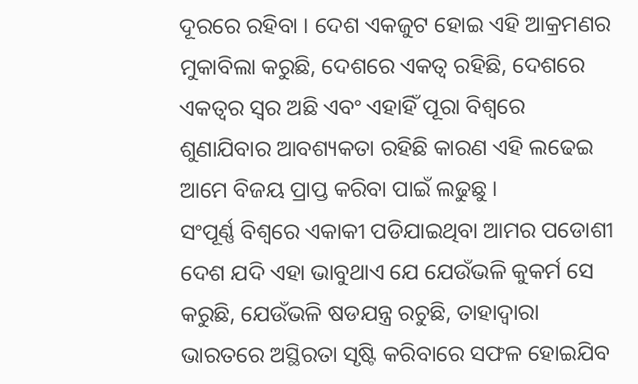ଦୂରରେ ରହିବା । ଦେଶ ଏକଜୁଟ ହୋଇ ଏହି ଆକ୍ରମଣର ମୁକାବିଲା କରୁଛି, ଦେଶରେ ଏକତ୍ୱ ରହିଛି, ଦେଶରେ ଏକତ୍ୱର ସ୍ୱର ଅଛି ଏବଂ ଏହାହିଁ ପୂରା ବିଶ୍ୱରେ ଶୁଣାଯିବାର ଆବଶ୍ୟକତା ରହିଛି କାରଣ ଏହି ଲଢେଇ ଆମେ ବିଜୟ ପ୍ରାପ୍ତ କରିବା ପାଇଁ ଲଢୁଛୁ ।
ସଂପୂର୍ଣ୍ଣ ବିଶ୍ୱରେ ଏକାକୀ ପଡିଯାଇଥିବା ଆମର ପଡୋଶୀ ଦେଶ ଯଦି ଏହା ଭାବୁଥାଏ ଯେ ଯେଉଁଭଳି କୁକର୍ମ ସେ କରୁଛି, ଯେଉଁଭଳି ଷଡଯନ୍ତ୍ର ରଚୁଛି, ତାହାଦ୍ୱାରା ଭାରତରେ ଅସ୍ଥିରତା ସୃଷ୍ଟି କରିବାରେ ସଫଳ ହୋଇଯିବ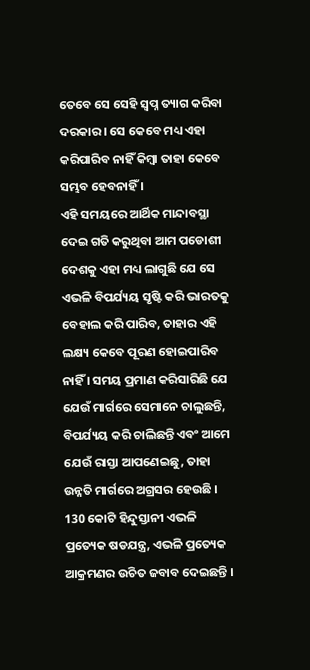ତେବେ ସେ ସେହି ସ୍ୱପ୍ନ ତ୍ୟାଗ କରିବା ଦରକାର । ସେ କେବେ ମଧ୍ୟ ଏହା କରିପାରିବ ନାହିଁ କିମ୍ବା ତାହା କେବେ ସମ୍ଭବ ହେବନାହିଁ ।
ଏହି ସମୟରେ ଆର୍ଥିକ ମାନ୍ଦାବସ୍ଥା ଦେଇ ଗତି କରୁଥିବା ଆମ ପଡୋଶୀ ଦେଶକୁ ଏହା ମଧ୍ୟ ଲାଗୁଛି ଯେ ସେ ଏଭଳି ବିପର୍ଯ୍ୟୟ ସୃଷ୍ଟି କରି ଭାରତକୁ ବେହାଲ କରି ପାରିବ, ତାହାର ଏହି ଲକ୍ଷ୍ୟ କେବେ ପୂରଣ ହୋଇପାରିବ ନାହିଁ । ସମୟ ପ୍ରମାଣ କରିସାରିଛି ଯେ ଯେଉଁ ମାର୍ଗରେ ସେମାନେ ଚାଲୁଛନ୍ତି, ବିପର୍ଯ୍ୟୟ କରି ଚାଲିଛନ୍ତି ଏବଂ ଆମେ ଯେଉଁ ରାସ୍ତା ଆପଣେଇଛୁ, ତାହା ଉନ୍ନତି ମାର୍ଗରେ ଅଗ୍ରସର ହେଉଛି ।
130 କୋଟି ହିନ୍ଦୁସ୍ତାନୀ ଏଭଳି ପ୍ରତ୍ୟେକ ଷଡଯନ୍ତ୍ର, ଏଭଳି ପ୍ରତ୍ୟେକ ଆକ୍ରମଣର ଉଚିତ ଜବାବ ଦେଇଛନ୍ତି ।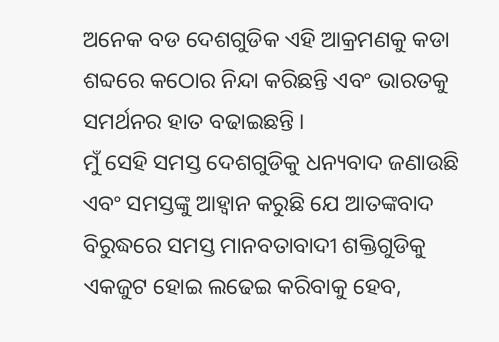ଅନେକ ବଡ ଦେଶଗୁଡିକ ଏହି ଆକ୍ରମଣକୁ କଡା ଶବ୍ଦରେ କଠୋର ନିନ୍ଦା କରିଛନ୍ତି ଏବଂ ଭାରତକୁ ସମର୍ଥନର ହାତ ବଢାଇଛନ୍ତି ।
ମୁଁ ସେହି ସମସ୍ତ ଦେଶଗୁଡିକୁ ଧନ୍ୟବାଦ ଜଣାଉଛି ଏବଂ ସମସ୍ତଙ୍କୁ ଆହ୍ୱାନ କରୁଛି ଯେ ଆତଙ୍କବାଦ ବିରୁଦ୍ଧରେ ସମସ୍ତ ମାନବତାବାଦୀ ଶକ୍ତିଗୁଡିକୁ ଏକଜୁଟ ହୋଇ ଲଢେଇ କରିବାକୁ ହେବ,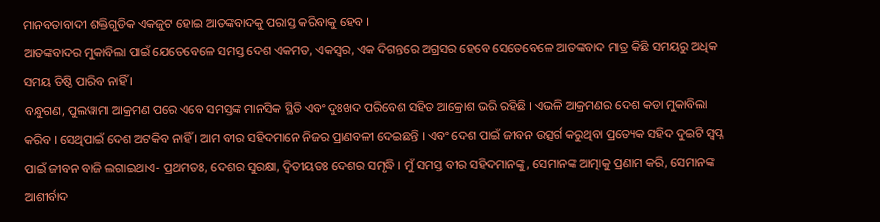ମାନବତାବାଦୀ ଶକ୍ତିଗୁଡିକ ଏକଜୁଟ ହୋଇ ଆତଙ୍କବାଦକୁ ପରାସ୍ତ କରିବାକୁ ହେବ ।
ଆତଙ୍କବାଦର ମୁକାବିଲା ପାଇଁ ଯେତେବେଳେ ସମସ୍ତ ଦେଶ ଏକମତ, ଏକସ୍ୱର, ଏକ ଦିଗନ୍ତରେ ଅଗ୍ରସର ହେବେ ସେତେବେଳେ ଆତଙ୍କବାଦ ମାତ୍ର କିଛି ସମୟରୁ ଅଧିକ ସମୟ ତିଷ୍ଠି ପାରିବ ନାହିଁ ।
ବନ୍ଧୁଗଣ, ପୁଲୱାମା ଆକ୍ରମଣ ପରେ ଏବେ ସମସ୍ତଙ୍କ ମାନସିକ ସ୍ଥିତି ଏବଂ ଦୁଃଖଦ ପରିବେଶ ସହିତ ଆକ୍ରୋଶ ଭରି ରହିଛି । ଏଭଳି ଆକ୍ରମଣର ଦେଶ କଡା ମୁକାବିଲା କରିବ । ସେଥିପାଇଁ ଦେଶ ଅଟକିବ ନାହିଁ । ଆମ ବୀର ସହିଦମାନେ ନିଜର ପ୍ରାଣବଳୀ ଦେଇଛନ୍ତି । ଏବଂ ଦେଶ ପାଇଁ ଜୀବନ ଉତ୍ସର୍ଗ କରୁଥିବା ପ୍ରତ୍ୟେକ ସହିଦ ଦୁଇଟି ସ୍ୱପ୍ନ ପାଇଁ ଜୀବନ ବାଜି ଲଗାଇଥାଏ- ପ୍ରଥମତଃ, ଦେଶର ସୁରକ୍ଷା, ଦ୍ୱିତୀୟତଃ ଦେଶର ସମୃଦ୍ଧି । ମୁଁ ସମସ୍ତ ବୀର ସହିଦମାନଙ୍କୁ, ସେମାନଙ୍କ ଆତ୍ମାକୁ ପ୍ରଣାମ କରି, ସେମାନଙ୍କ ଆଶୀର୍ବାଦ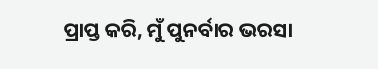ପ୍ରାପ୍ତ କରି, ମୁଁ ପୁନର୍ବାର ଭରସା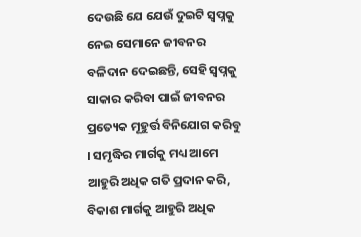ଦେଉଛି ଯେ ଯେଉଁ ଦୁଇଟି ସ୍ୱପ୍ନକୁ ନେଇ ସେମାନେ ଜୀବନର ବଳିଦାନ ଦେଇଛନ୍ତି, ସେହି ସ୍ୱପ୍ନକୁ ସାକାର କରିବା ପାଇଁ ଜୀବନର ପ୍ରତ୍ୟେକ ମୂହୁର୍ତ୍ତ ବିନିଯୋଗ କରିବୁ । ସମୃଦ୍ଧିର ମାର୍ଗକୁ ମଧ୍ୟ ଆମେ ଆହୁରି ଅଧିକ ଗତି ପ୍ରଦାନ କରି, ବିକାଶ ମାର୍ଗକୁ ଆହୁରି ଅଧିକ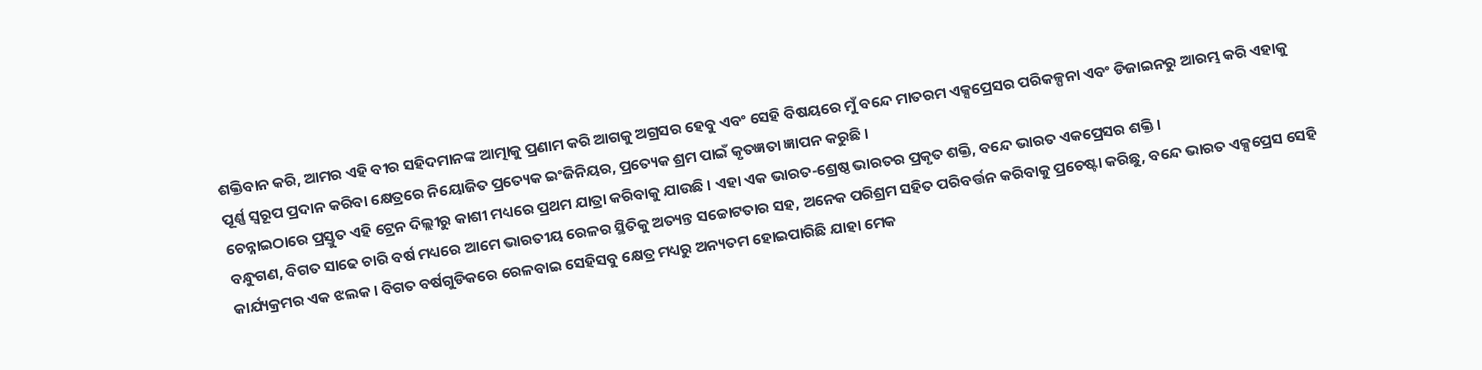ଶକ୍ତିବାନ କରି, ଆମର ଏହି ବୀର ସହିଦମାନଙ୍କ ଆତ୍ମାକୁ ପ୍ରଣାମ କରି ଆଗକୁ ଅଗ୍ରସର ହେବୁ ଏବଂ ସେହି ବିଷୟରେ ମୁଁ ବନ୍ଦେ ମାତରମ ଏକ୍ସପ୍ରେସର ପରିକଳ୍ପନା ଏବଂ ଡିଜାଇନରୁ ଆରମ୍ଭ କରି ଏହାକୁ ପୂର୍ଣ୍ଣ ସ୍ୱରୂପ ପ୍ରଦାନ କରିବା କ୍ଷେତ୍ରରେ ନିୟୋଜିତ ପ୍ରତ୍ୟେକ ଇଂଜିନିୟର, ପ୍ରତ୍ୟେକ ଶ୍ରମ ପାଇଁ କୃତଜ୍ଞତା ଜ୍ଞାପନ କରୁଛି ।
ଚେନ୍ନାଇଠାରେ ପ୍ରସ୍ତୁତ ଏହି ଟ୍ରେନ ଦିଲ୍ଲୀରୁ କାଶୀ ମଧ୍ୟରେ ପ୍ରଥମ ଯାତ୍ରା କରିବାକୁ ଯାଉଛି । ଏହା ଏକ ଭାରତ-ଶ୍ରେଷ୍ଠ ଭାରତର ପ୍ରକୃତ ଶକ୍ତି, ବନ୍ଦେ ଭାରତ ଏକପ୍ରେସର ଶକ୍ତି ।
ବନ୍ଧୁଗଣ, ବିଗତ ସାଢେ ଚାରି ବର୍ଷ ମଧ୍ୟରେ ଆମେ ଭାରତୀୟ ରେଳର ସ୍ଥିତିକୁ ଅତ୍ୟନ୍ତ ସଚ୍ଚୋଟତାର ସହ, ଅନେକ ପରିଶ୍ରମ ସହିତ ପରିବର୍ତ୍ତନ କରିବାକୁ ପ୍ରଚେଷ୍ଟା କରିଛୁ, ବନ୍ଦେ ଭାରତ ଏକ୍ସପ୍ରେସ ସେହି କାର୍ଯ୍ୟକ୍ରମର ଏକ ଝଲକ । ବିଗତ ବର୍ଷଗୁଡିକରେ ରେଳବାଇ ସେହିସବୁ କ୍ଷେତ୍ର ମଧ୍ୟରୁ ଅନ୍ୟତମ ହୋଇପାରିଛି ଯାହା ମେକ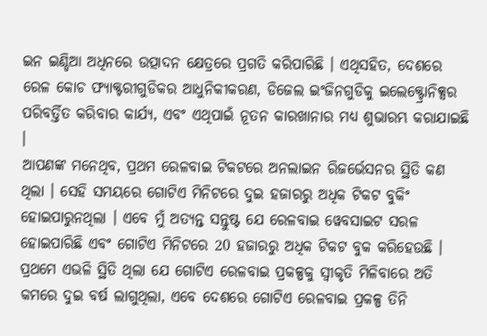ଇନ ଇଣ୍ଡିଆ ଅଧିନରେ ଉତ୍ପାଦନ କ୍ଷେତ୍ରରେ ପ୍ରଗତି କରିପାରିଛି । ଏଥିସହିତ, ଦେଶରେ ରେଳ କୋଚ ଫ୍ୟାକ୍ଟରୀଗୁଡିକର ଆଧୁନିକୀକରଣ, ଡିଜେଲ ଇଂଜିନଗୁଡିକୁ ଇଲେକ୍ଟ୍ରୋନିକ୍ସର ପରିବର୍ତ୍ତିତ କରିବାର କାର୍ଯ୍ୟ, ଏବଂ ଏଥିପାଇଁ ନୂତନ କାରଖାନାର ମଧ୍ୟ ଶୁଭାରମ୍ଭ କରାଯାଇଛି ।
ଆପଣଙ୍କ ମନେଥିବ, ପ୍ରଥମ ରେଳବାଇ ଟିକଟରେ ଅନଲାଇନ ରିଜର୍ଭେସନର ସ୍ଥିତି କଣ ଥିଲା । ସେହି ସମୟରେ ଗୋଟିଏ ମିନିଟରେ ଦୁଇ ହଜାରରୁ ଅଧିକ ଟିକଟ ବୁକିଂ ହୋଇପାରୁନଥିଲା । ଏବେ ମୁଁ ଅତ୍ୟନ୍ତ ସନ୍ତୁଷ୍ଟ ଯେ ରେଳବାଇ ୱେବସାଇଟ ସରଳ ହୋଇପାରିଛି ଏବଂ ଗୋଟିଏ ମିନିଟରେ 20 ହଜାରରୁ ଅଧିକ ଟିକଟ ବୁକ କରିହେଉଛି । ପ୍ରଥମେ ଏଭଳି ସ୍ଥିତି ଥିଲା ଯେ ଗୋଟିଏ ରେଳବାଇ ପ୍ରକଳ୍ପକୁ ସ୍ୱୀକୃତି ମିଳିବାରେ ଅତି କମରେ ଦୁଇ ବର୍ଷ ଲାଗୁଥିଲା, ଏବେ ଦେଶରେ ଗୋଟିଏ ରେଳବାଇ ପ୍ରକଳ୍ପ ତିନି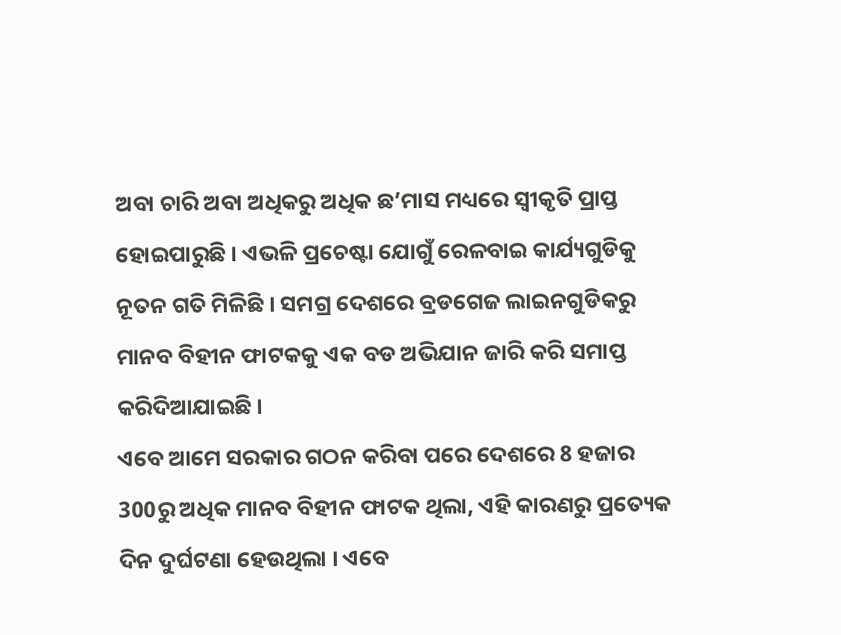ଅବା ଚାରି ଅବା ଅଧିକରୁ ଅଧିକ ଛ’ମାସ ମଧ୍ୟରେ ସ୍ୱୀକୃତି ପ୍ରାପ୍ତ ହୋଇପାରୁଛି । ଏଭଳି ପ୍ରଚେଷ୍ଟା ଯୋଗୁଁ ରେଳବାଇ କାର୍ଯ୍ୟଗୁଡିକୁ ନୂତନ ଗତି ମିଳିଛି । ସମଗ୍ର ଦେଶରେ ବ୍ରଡଗେଜ ଲାଇନଗୁଡିକରୁ ମାନବ ବିହୀନ ଫାଟକକୁ ଏକ ବଡ ଅଭିଯାନ ଜାରି କରି ସମାପ୍ତ କରିଦିଆଯାଇଛି ।
ଏବେ ଆମେ ସରକାର ଗଠନ କରିବା ପରେ ଦେଶରେ 8 ହଜାର 300ରୁ ଅଧିକ ମାନବ ବିହୀନ ଫାଟକ ଥିଲା, ଏହି କାରଣରୁ ପ୍ରତ୍ୟେକ ଦିନ ଦୁର୍ଘଟଣା ହେଉଥିଲା । ଏବେ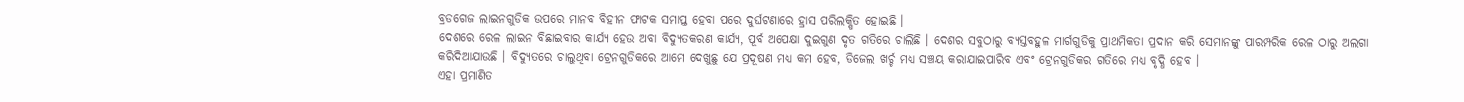ବ୍ରଡଗେଜ ଲାଇନଗୁଡିକ ଉପରେ ମାନବ ବିହୀନ ଫାଟକ ସମାପ୍ତ ହେବା ପରେ ଦୁର୍ଘଟଣାରେ ହ୍ରାସ ପରିଲକ୍ଷିତ ହୋଇଛି ।
ଦେଶରେ ରେଳ ଲାଇନ ବିଛାଇବାର କାର୍ଯ୍ୟ ହେଉ ଅବା ବିଦ୍ୟୁତକରଣ କାର୍ଯ୍ୟ, ପୂର୍ବ ଅପେକ୍ଷା ଦୁଇଗୁଣ ଦୃତ ଗତିରେ ଚାଲିଛି । ଦେଶର ସବୁଠାରୁ ବ୍ୟସ୍ତବହୁଳ ମାର୍ଗଗୁଡିକୁ ପ୍ରାଥମିକତା ପ୍ରଦାନ କରି ସେମାନଙ୍କୁ ପାରମ୍ପରିକ ରେଳ ଠାରୁ ଅଲଗା କରିଦିଆଯାଉଛି । ବିଦ୍ୟୁତରେ ଚାଲୁଥିବା ଟ୍ରେନଗୁଡିକରେ ଆମେ ଦେଖୁଛୁ ଯେ ପ୍ରଦୂଷଣ ମଧ୍ୟ କମ ହେବ, ଡିଜେଲ ଖର୍ଚ୍ଚ ମଧ୍ୟ ସଞ୍ଚୟ କରାଯାଇପାରିବ ଏବଂ ଟ୍ରେନଗୁଡିକର ଗତିରେ ମଧ୍ୟ ବୃଦ୍ଧି ହେବ ।
ଏହା ପ୍ରମାଣିତ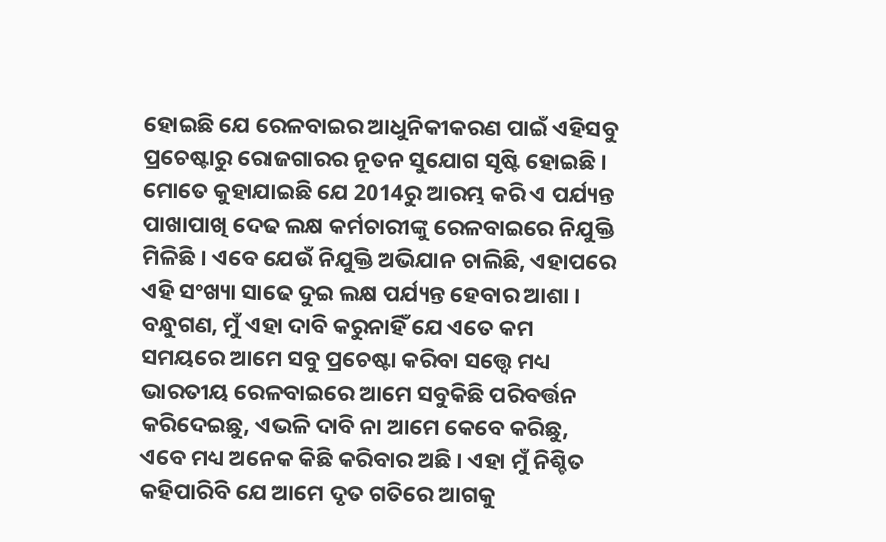ହୋଇଛି ଯେ ରେଳବାଇର ଆଧୁନିକୀକରଣ ପାଇଁ ଏହିସବୁ ପ୍ରଚେଷ୍ଟାରୁ ରୋଜଗାରର ନୂତନ ସୁଯୋଗ ସୃଷ୍ଟି ହୋଇଛି । ମୋତେ କୁହାଯାଇଛି ଯେ 2014ରୁ ଆରମ୍ଭ କରି ଏ ପର୍ଯ୍ୟନ୍ତ ପାଖାପାଖି ଦେଢ ଲକ୍ଷ କର୍ମଚାରୀଙ୍କୁ ରେଳବାଇରେ ନିଯୁକ୍ତି ମିଳିଛି । ଏବେ ଯେଉଁ ନିଯୁକ୍ତି ଅଭିଯାନ ଚାଲିଛି, ଏହାପରେ ଏହି ସଂଖ୍ୟା ସାଢେ ଦୁଇ ଲକ୍ଷ ପର୍ଯ୍ୟନ୍ତ ହେବାର ଆଶା ।
ବନ୍ଧୁଗଣ, ମୁଁ ଏହା ଦାବି କରୁନାହିଁ ଯେ ଏତେ କମ ସମୟରେ ଆମେ ସବୁ ପ୍ରଚେଷ୍ଟା କରିବା ସତ୍ତ୍ୱେ ମଧ୍ୟ ଭାରତୀୟ ରେଳବାଇରେ ଆମେ ସବୁକିଛି ପରିବର୍ତ୍ତନ କରିଦେଇଛୁ, ଏଭଳି ଦାବି ନା ଆମେ କେବେ କରିଛୁ, ଏବେ ମଧ୍ୟ ଅନେକ କିଛି କରିବାର ଅଛି । ଏହା ମୁଁ ନିଶ୍ଚିତ କହିପାରିବି ଯେ ଆମେ ଦୃତ ଗତିରେ ଆଗକୁ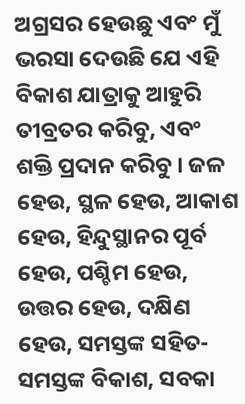ଅଗ୍ରସର ହେଉଛୁ ଏବଂ ମୁଁ ଭରସା ଦେଉଛି ଯେ ଏହି ବିକାଶ ଯାତ୍ରାକୁ ଆହୁରି ତୀବ୍ରତର କରିବୁ, ଏବଂ ଶକ୍ତି ପ୍ରଦାନ କରିବୁ । ଜଳ ହେଉ, ସ୍ଥଳ ହେଉ, ଆକାଶ ହେଉ, ହିନ୍ଦୁସ୍ଥାନର ପୂର୍ବ ହେଉ, ପଶ୍ଚିମ ହେଉ, ଉତ୍ତର ହେଉ, ଦକ୍ଷିଣ ହେଉ, ସମସ୍ତଙ୍କ ସହିତ- ସମସ୍ତଙ୍କ ବିକାଶ, ସବକା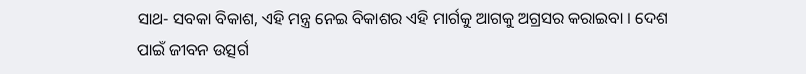ସାଥ- ସବକା ବିକାଶ, ଏହି ମନ୍ତ୍ର ନେଇ ବିକାଶର ଏହି ମାର୍ଗକୁ ଆଗକୁ ଅଗ୍ରସର କରାଇବା । ଦେଶ ପାଇଁ ଜୀବନ ଉତ୍ସର୍ଗ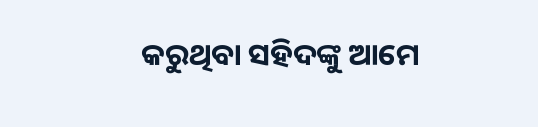କରୁଥିବା ସହିଦଙ୍କୁ ଆମେ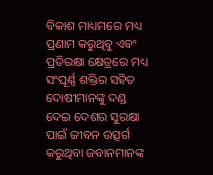ବିକାଶ ମାଧ୍ୟମରେ ମଧ୍ୟ ପ୍ରଣାମ କରୁଥିବୁ ଏବଂ ପ୍ରତିରକ୍ଷା କ୍ଷେତ୍ରରେ ମଧ୍ୟ ସଂପୂର୍ଣ୍ଣ ଶକ୍ତିର ସହିତ ଦୋଷୀମାନଙ୍କୁ ଦଣ୍ଡ ଦେଇ ଦେଶର ସୁରକ୍ଷା ପାଇଁ ଜୀବନ ଉତ୍ସର୍ଗ କରୁଥିବା ଜବାନମାନଙ୍କ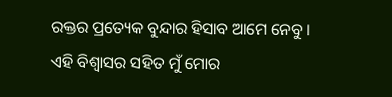ରକ୍ତର ପ୍ରତ୍ୟେକ ବୁନ୍ଦାର ହିସାବ ଆମେ ନେବୁ ।
ଏହି ବିଶ୍ୱାସର ସହିତ ମୁଁ ମୋର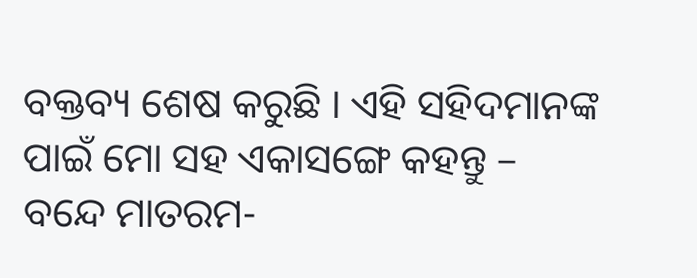ବକ୍ତବ୍ୟ ଶେଷ କରୁଛି । ଏହି ସହିଦମାନଙ୍କ ପାଇଁ ମୋ ସହ ଏକାସଙ୍ଗେ କହନ୍ତୁ –
ବନ୍ଦେ ମାତରମ-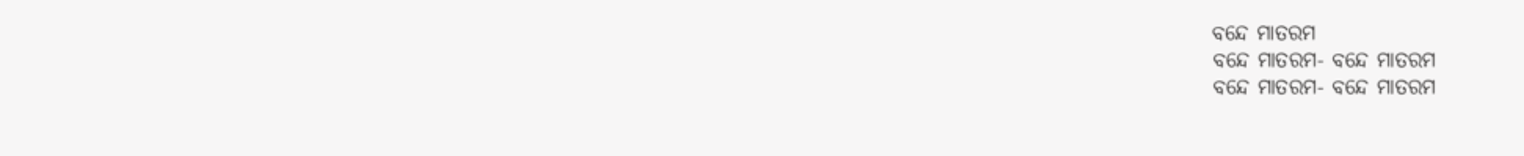ବନ୍ଦେ ମାତରମ
ବନ୍ଦେ ମାତରମ- ବନ୍ଦେ ମାତରମ
ବନ୍ଦେ ମାତରମ- ବନ୍ଦେ ମାତରମ